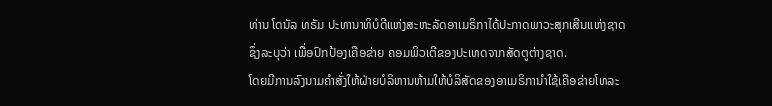ທ່ານ ໂດນັລ ທຣັມ ປະທານາທິບໍດີແຫ່ງສະຫະລັດອາເມຣິກາໄດ້ປະກາດພາວະສຸກເສີນແຫ່ງຊາດຊຶ່ງລະບຸວ່າ ເພື່ອປົກປ້ອງເຄືອຂ່າຍ ຄອມພິວເຕີຂອງປະເທດຈາກສັດຕູຕ່າງຊາດ.
ໂດຍມີການລົງນາມຄຳສັ່ງໃຫ້ຝ່າຍບໍລິຫານຫ້າມໃຫ້ບໍລິສັດຂອງອາເມຣິການຳໃຊ້ເຄືອຂ່າຍໂທລະ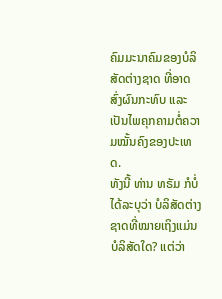ຄົມມະນາຄົມຂອງບໍລິສັດຕ່າງຊາດ ທີ່ອາດສົ່ງຜົນກະທົບ ແລະ ເປັນໄພຄຸກຄາມຕໍ່ຄວາມໝັ້ນຄົງຂອງປະເທດ.
ທັງນີ້ ທ່ານ ທຣັມ ກໍບໍ່ໄດ້ລະບຸວ່າ ບໍລິສັດຕ່າງຊາດທີ່ໝາຍເຖິງແມ່ນບໍລິສັດໃດ? ແຕ່ວ່າ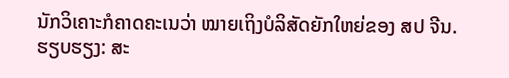ນັກວິເຄາະກໍຄາດຄະເນວ່າ ໝາຍເຖິງບໍລິສັດຍັກໃຫຍ່ຂອງ ສປ ຈີນ.
ຮຽບຮຽງ: ສະ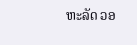ຫະລັດ ວອ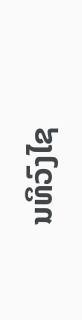ນທິວົງໄຊ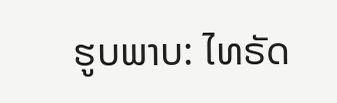ຮູບພາບ: ໄທຣັດ